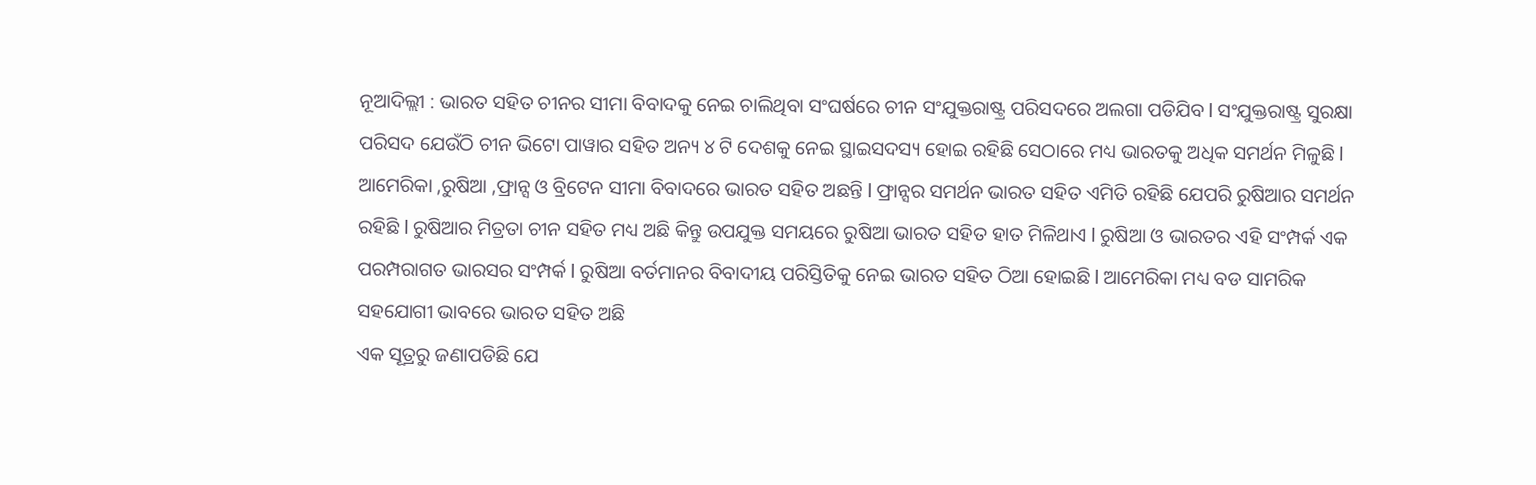ନୂଆଦିଲ୍ଲୀ : ଭାରତ ସହିତ ଚୀନର ସୀମା ବିବାଦକୁ ନେଇ ଚାଲିଥିବା ସଂଘର୍ଷରେ ଚୀନ ସଂଯୁକ୍ତରାଷ୍ଟ୍ର ପରିସଦରେ ଅଲଗା ପଡିଯିବ l ସଂଯୁକ୍ତରାଷ୍ଟ୍ର ସୁରକ୍ଷା ପରିସଦ ଯେଉଁଠି ଚୀନ ଭିଟୋ ପାୱାର ସହିତ ଅନ୍ୟ ୪ ଟି ଦେଶକୁ ନେଇ ସ୍ଥାଇସଦସ୍ୟ ହୋଇ ରହିଛି ସେଠାରେ ମଧ୍ୟ ଭାରତକୁ ଅଧିକ ସମର୍ଥନ ମିଳୁଛି l
ଆମେରିକା ,ରୁଷିଆ ,ଫ୍ରାନ୍ସ ଓ ବ୍ରିଟେନ ସୀମା ବିବାଦରେ ଭାରତ ସହିତ ଅଛନ୍ତି l ଫ୍ରାନ୍ସର ସମର୍ଥନ ଭାରତ ସହିତ ଏମିତି ରହିଛି ଯେପରି ରୁଷିଆର ସମର୍ଥନ ରହିଛି l ରୁଷିଆର ମିତ୍ରତା ଚୀନ ସହିତ ମଧ୍ୟ ଅଛି କିନ୍ତୁ ଉପଯୁକ୍ତ ସମୟରେ ରୁଷିଆ ଭାରତ ସହିତ ହାତ ମିଳିଥାଏ l ରୁଷିଆ ଓ ଭାରତର ଏହି ସଂମ୍ପର୍କ ଏକ ପରମ୍ପରାଗତ ଭାରସର ସଂମ୍ପର୍କ l ରୁଷିଆ ବର୍ତମାନର ବିବାଦୀୟ ପରିସ୍ତିତିକୁ ନେଇ ଭାରତ ସହିତ ଠିଆ ହୋଇଛି l ଆମେରିକା ମଧ୍ୟ ବଡ ସାମରିକ ସହଯୋଗୀ ଭାବରେ ଭାରତ ସହିତ ଅଛି
ଏକ ସୂତ୍ରରୁ ଜଣାପଡିଛି ଯେ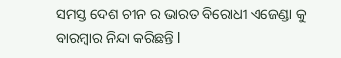ସମସ୍ତ ଦେଶ ଚୀନ ର ଭାରତ ବିରୋଧୀ ଏଜେଣ୍ଡା କୁ ବାରମ୍ବାର ନିନ୍ଦା କରିଛନ୍ତି l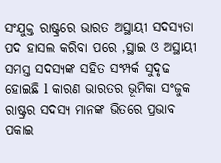ସଂଯୁକ୍ତ ରାଷ୍ଟ୍ରରେ ଭାରତ ଅସ୍ଥାୟୀ ସଦସ୍ୟତା ପଦ ହାସଲ କରିବା ପରେ ,ସ୍ଥାଇ ଓ ଅସ୍ଥାୟୀ ସମସ୍ତ ସଦସ୍ୟଙ୍କ ସହିତ ସଂମ୍ପର୍କ ସୁଦୃଢ ହୋଇଛି l କାରଣ ଭାରତର ଭୂମିକା ସଂଜୁକ ରାଷ୍ଟ୍ରର ସଦସ୍ୟ ମାନଙ୍କ ଭିତରେ ପ୍ରଭାବ ପକାଇ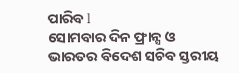ପାରିବ l
ସୋମବାର ଦିନ ଫ୍ରାନ୍ସ ଓ ଭାରତର ବିଦେଶ ସଚିବ ସ୍ତରୀୟ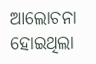ଆଲୋଚନା ହୋଇଥିଲା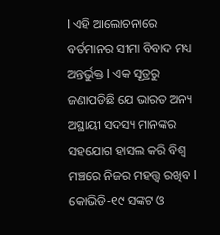l ଏହି ଆଲୋଚନାରେ ବର୍ତମାନର ସୀମା ବିବାଦ ମଧ୍ୟ ଅନ୍ତର୍ଭୁକ୍ତ l ଏକ ସୂତ୍ରରୁ ଜଣାପଡିଛି ଯେ ଭାରତ ଅନ୍ୟ ଅସ୍ଥାୟୀ ସଦସ୍ୟ ମାନଙ୍କର ସହଯୋଗ ହାସଲ କରି ବିଶ୍ୱ ମଞ୍ଚରେ ନିଜର ମହତ୍ତ୍ୱ ରଖିବ l କୋଭିଡି-୧୯ ସଙ୍କଟ ଓ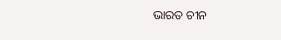ଭାରତ ଚୀନ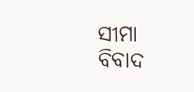ସୀମା ବିବାଦ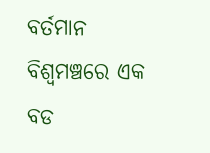ବର୍ତମାନ ବିଶ୍ୱମଞ୍ଚରେ ଏକ ବଡ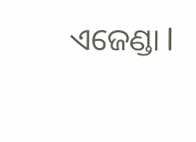ଏଜେଣ୍ଡା l